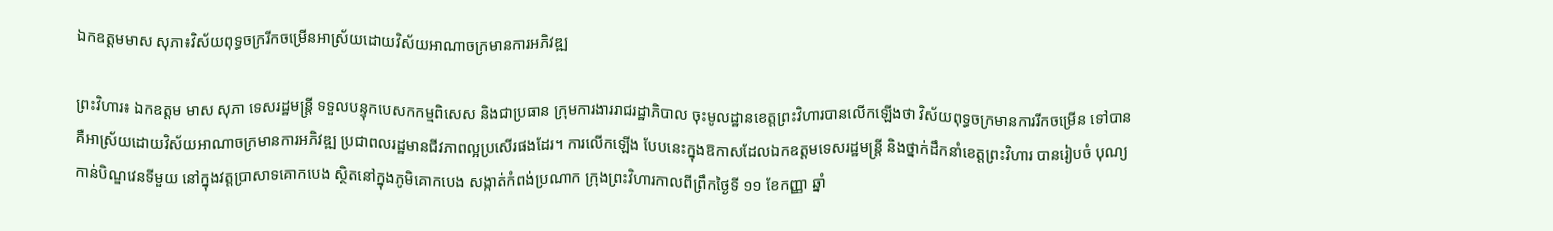ឯកឧត្តមមាស សុភា៖វិស័យពុទ្ធចក្ររីកចម្រើនអាស្រ័យដោយវិស័យអាណាចក្រមានការអភិវឌ្ឍ

ព្រះវិហារ៖ ឯកឧត្តម មាស សុភា ទេសរដ្ឋមន្ដ្រី ទទួលបន្ទុកបេសកកម្មពិសេស និងជាប្រធាន ក្រុមការងាររាជរដ្ឋាភិបាល ចុះមូលដ្ឋានខេត្តព្រះវិហារបានលើកឡើងថា វិស័យពុទ្ធចក្រមានការរីកចម្រើន ទៅបាន គឺអាស្រ័យដោយវិស័យអាណាចក្រមានការអភិវឌ្ឍ ប្រជាពលរដ្ឋមានជីវភាពល្អប្រសើរផងដែរ។ ការលើកឡើង បែបនេះក្នុងឱកាសដែលឯកឧត្តមទេសរដ្ឋមន្ដ្រី និងថ្នាក់ដឹកនាំខេត្តព្រះវិហារ បានរៀបចំ បុណ្យកាន់បិណ្ឌវេនទីមួយ នៅក្នុងវត្តប្រាសាទគោកបេង ស្ថិតនៅក្នុងភូមិគោកបេង សង្កាត់កំពង់ប្រណាក ក្រុងព្រះវិហារកាលពីព្រឹកថ្ងៃទី ១១ ខែកញ្ញា ឆ្នាំ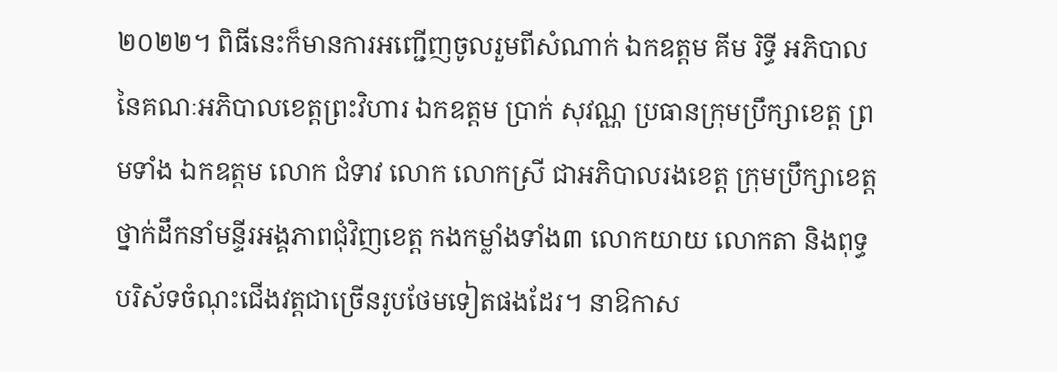២០២២។ ពិធីនេះក៏មានការអញ្ជើញចូលរួមពីសំណាក់ ឯកឧត្តម គីម រិទ្ធី អភិបាល នៃគណៈអភិបាលខេត្តព្រះវិហារ ឯកឧត្តម ប្រាក់ សុវណ្ណ ប្រធានក្រុមប្រឹក្សាខេត្ត ព្រមទាំង ឯកឧត្តម លោក ជំទាវ លោក លោកស្រី ជាអភិបាលរងខេត្ត ក្រុមប្រឹក្សាខេត្ត ថ្នាក់ដឹកនាំមន្ទីរអង្គភាពជុំវិញខេត្ត កងកម្លាំងទាំង៣ លោកយាយ លោកតា និងពុទ្ធបរិស័ទចំណុះជើងវត្តជាច្រើនរូបថែមទៀតផងដែរ។ នាឱកាស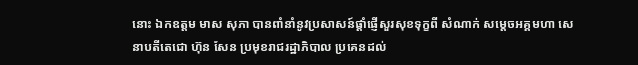នោះ ឯកឧត្តម មាស សុភា បានពាំនាំនូវប្រសាសន៍ផ្តាំផ្ញើសួរសុខទុក្ខពី សំណាក់ សម្តេចអគ្គមហា សេនាបតីតេជោ ហ៊ុន សែន ប្រមុខរាជរដ្ឋាភិបាល ប្រគេនដល់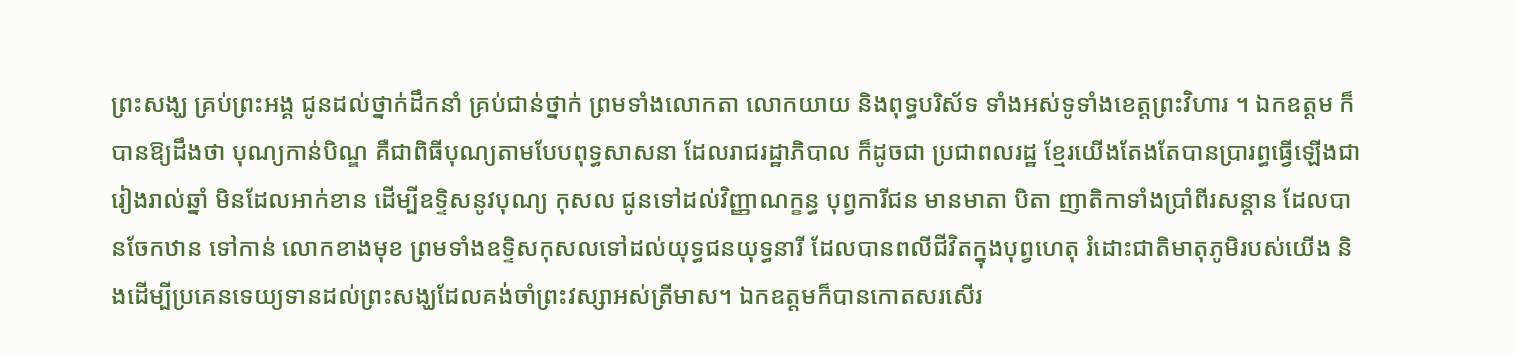ព្រះសង្ឃ គ្រប់ព្រះអង្គ ជូនដល់ថ្នាក់ដឹកនាំ គ្រប់ជាន់ថ្នាក់ ព្រមទាំងលោកតា លោកយាយ និងពុទ្ធបរិស័ទ ទាំងអស់ទូទាំងខេត្តព្រះវិហារ ។ ឯកឧត្តម ក៏បានឱ្យដឹងថា បុណ្យកាន់បិណ្ឌ គឺជាពិធីបុណ្យតាមបែបពុទ្ធសាសនា ដែលរាជរដ្ឋាភិបាល ក៏ដូចជា ប្រជាពលរដ្ឋ ខ្មែរយើងតែងតែបានប្រារព្ធធ្វើឡើងជារៀងរាល់ឆ្នាំ មិនដែលអាក់ខាន ដើម្បីឧទ្ទិសនូវបុណ្យ កុសល ជូនទៅដល់វិញ្ញាណក្ខន្ធ បុព្វការីជន មានមាតា បិតា ញាតិកាទាំងប្រាំពីរសន្ដាន ដែលបានចែកឋាន ទៅកាន់ លោកខាងមុខ ព្រមទាំងឧទ្ទិសកុសលទៅដល់យុទ្ធជនយុទ្ធនារី ដែលបានពលីជីវិតក្នុងបុព្វហេតុ រំដោះជាតិមាតុភូមិរបស់យើង និងដើម្បីប្រគេនទេយ្យទានដល់ព្រះសង្ឃដែលគង់ចាំព្រះវស្សាអស់ត្រីមាស។ ឯកឧត្តមក៏បានកោតសរសើរ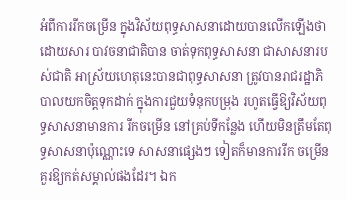អំពីការរីកចម្រើន ក្នុងវិស័យពុទ្ធសាសនាដោយបានលើកឡើងថា ដោយសារ បាវចនាជាតិបាន ចាត់ទុកពុទ្ធសាសនា ជាសាសនារបស់ជាតិ អាស្រ័យហេតុនេះបានជាពុទ្ធសាសនា ត្រូវបានរាជរដ្ឋាភិបាលយកចិត្តទុកដាក់ ក្នុងការជួយទំនុកបម្រុង រហូតធ្វើឱ្យវិស័យពុទ្ធសាសនាមានការ រីកចម្រើន នៅគ្រប់ទីកន្លែង ហើយមិនត្រឹមតែពុទ្ធសាសនាប៉ុណ្ណោះទេ សាសនាផ្សេងៗ ទៀតក៏មានការរីក ចម្រើនគួរឱ្យកត់សម្គាល់ផងដែរ។ ឯក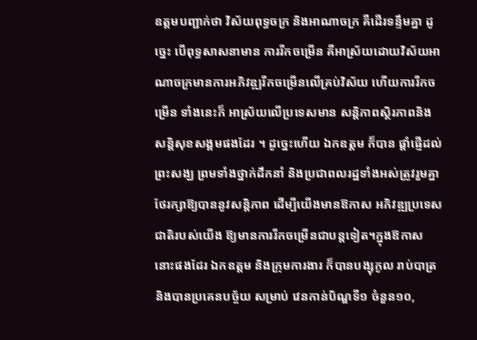ឧត្តមបញ្ជាក់ថា វិស័យពុទ្ធចក្រ និងអាណាចក្រ គឺដើរទន្ទឹមគ្នា ដូច្នេះ បើពុទ្ធសាសនាមាន ការរីកចម្រើន គឺអាស្រ័យដោយវិស័យអាណាចក្រមានការអភិវឌ្ឍរីកចម្រើនលើគ្រប់វិស័យ ហើយការរីកចម្រើន ទាំងនេះក៏ អាស្រ័យលើប្រទេសមាន សន្តិភាពស្ថិរភាពនិង សន្តិសុខសង្គមផងដែរ ។ ដូច្នេះហើយ ឯកឧត្តម ក៏បាន ផ្តាំផ្ញើដល់ព្រះសង្ឃ ព្រមទាំងថ្នាក់ដឹកនាំ និងប្រជាពលរដ្ឋទាំងអស់ត្រូវរួមគ្នាថែរក្សាឱ្យបាននូវសន្តិភាព ដើម្បីយើងមានឱកាស អភិវឌ្ឍប្រទេសជាតិរបស់យើង ឱ្យមានការរីកចម្រើនជាបន្តទៀត។ក្នុងឱកាសនោះផងដែរ ឯកឧត្តម និងក្រុមការងារ ក៏បានបង្សុកូល រាប់បាត្រ និងបានប្រគេនបច្ច័យ សម្រាប់ វេនកាន់បិណ្ឌទី១ ចំនួន១០,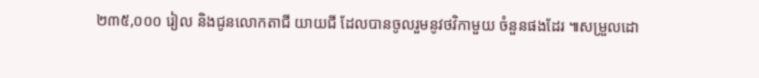២៣៥,០០០ រៀល និងជូនលោកតាជី យាយជី ដែលបានចូលរួមនូវថវិកាមួយ ចំនួនផងដែរ ៕សម្រួលដោ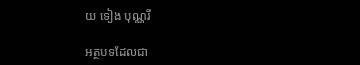យ ទៀង បុណ្ណរី

អត្ថបទដែលជា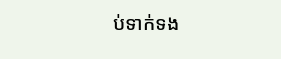ប់ទាក់ទង